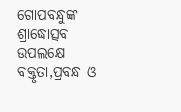ଗୋପବନ୍ଧୁଙ୍କ ଶ୍ରାଦ୍ଧୋତ୍ସବ ଉପଲକ୍ଷେ ବକ୍ତୃତା,ପ୍ରବନ୍ଧ ଓ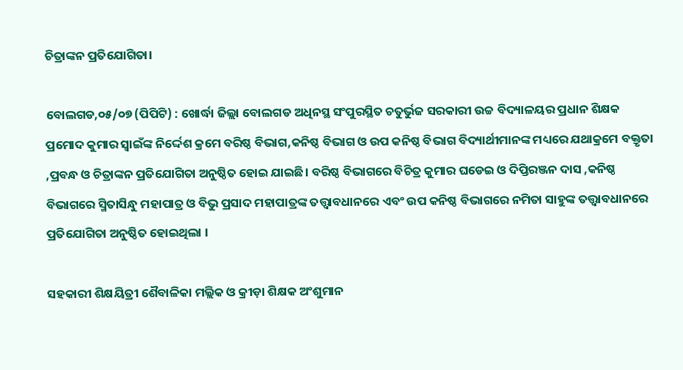ଚିତ୍ରାଙ୍କନ ପ୍ରତିଯୋଗିତା।

ବୋଲଗଡ,୦୫/୦୭ (ପିପିଟି) : ଖୋର୍ଦ୍ଧା ଜିଲ୍ଲା ବୋଲଗଡ ଅଧିନସ୍ଥ ସଂପୁରସ୍ଥିତ ଚତୁର୍ଭୁଜ ସରକାରୀ ଉଚ୍ଚ ବିଦ୍ୟାଳୟର ପ୍ରଧାନ ଶିକ୍ଷକ ପ୍ରମୋଦ କୁମାର ସ୍ଵାଇଁଙ୍କ ନିର୍ଦ୍ଦେଶ କ୍ରମେ ବରିଷ୍ଠ ବିଭାଗ,କନିଷ୍ଠ ବିଭାଗ ଓ ଉପ କନିଷ୍ଠ ବିଭାଗ ବିଦ୍ୟାର୍ଥୀମାନଙ୍କ ମଧ୍ୟରେ ଯଥାକ୍ରମେ ବକ୍ତୃତା ,ପ୍ରବନ୍ଧ ଓ ଚିତ୍ରାଙ୍କନ ପ୍ରତିଯୋଗିତା ଅନୁଷ୍ଠିତ ହୋଇ ଯାଇଛି। ବରିଷ୍ଠ ବିଭାଗରେ ବିଚିତ୍ର କୁମାର ଘଡେଇ ଓ ଦିପ୍ତିରଞ୍ଜନ ଦାସ ,କନିଷ୍ଠ ବିଭାଗରେ ସ୍ମିତାସିନ୍ଧୁ ମହାପାତ୍ର ଓ ବିଭୁ ପ୍ରସାଦ ମହାପାତ୍ରଙ୍କ ତତ୍ତ୍ଵାବଧାନରେ ଏବଂ ଉପ କନିଷ୍ଠ ବିଭାଗରେ ନମିତା ସାହୁଙ୍କ ତତ୍ତ୍ଵାବଧାନରେ ପ୍ରତିଯୋଗିତା ଅନୁଷ୍ଠିତ ହୋଇଥିଲା ।

ସହକାରୀ ଶିକ୍ଷୟିତ୍ରୀ ଶୈବାଳିକା ମଲ୍ଲିକ ଓ କ୍ରୀଡ଼ା ଶିକ୍ଷକ ଅଂଶୁମାନ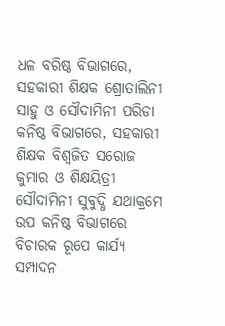ଧଳ ବରିଷ୍ଠ ବିଭାଗରେ, ସହକାରୀ ଶିକ୍ଷକ ଶ୍ରୋତାଲିନୀ ସାହୁ ଓ ସୌଦାମିନୀ ପରିଡା କନିଷ୍ଠ ବିଭାଗରେ, ସହକାରୀ ଶିକ୍ଷକ ବିଶ୍ଵଜିତ ସରୋଜ କୁମାର ଓ ଶିକ୍ଷୟିତ୍ରୀ ସୌଦାମିନୀ ସୁବୁଦ୍ଧି ଯଥାକ୍ରମେ ଉପ କନିଷ୍ଠ ବିଭାଗରେ ବିଚାରକ ରୂପେ କାର୍ଯ୍ୟ ସମ୍ପାଦନ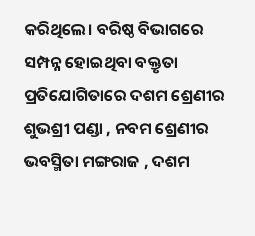କରିଥିଲେ। ବରିଷ୍ଠ ବିଭାଗରେ ସମ୍ପନ୍ନ ହୋଇଥିବା ବକ୍ତୃତା ପ୍ରତିଯୋଗିତାରେ ଦଶମ ଶ୍ରେଣୀର ଶୁଭଶ୍ରୀ ପଣ୍ଡା , ନବମ ଶ୍ରେଣୀର ଭବସ୍ମିତା ମଙ୍ଗରାଜ , ଦଶମ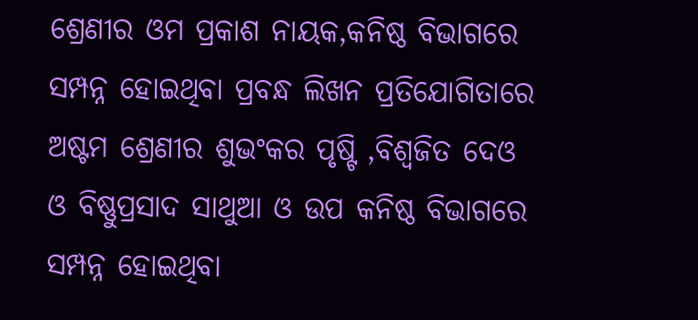ଶ୍ରେଣୀର ଓମ ପ୍ରକାଶ ନାୟକ,କନିଷ୍ଠ ବିଭାଗରେ ସମ୍ପନ୍ନ ହୋଇଥିବା ପ୍ରବନ୍ଧ ଲିଖନ ପ୍ରତିଯୋଗିତାରେ ଅଷ୍ଟମ ଶ୍ରେଣୀର ଶୁଭଂକର ପୃଷ୍ଟି ,ବିଶ୍ଵଜିତ ଦେଓ ଓ ବିଷ୍ଣୁପ୍ରସାଦ ସାଥୁଆ ଓ ଉପ କନିଷ୍ଠ ବିଭାଗରେ ସମ୍ପନ୍ନ ହୋଇଥିବା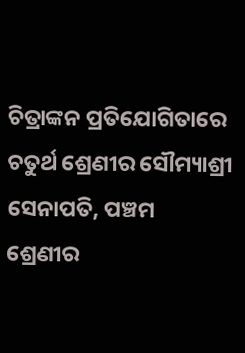ଚିତ୍ରାଙ୍କନ ପ୍ରତିଯୋଗିତାରେ ଚତୁର୍ଥ ଶ୍ରେଣୀର ସୌମ୍ୟାଶ୍ରୀ ସେନାପତି, ପଞ୍ଚମ ଶ୍ରେଣୀର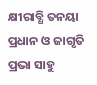କ୍ଷୀରାବ୍ଧି ତନୟା ପ୍ରଧାନ ଓ ଜାଗୃତି ପ୍ରଭା ସାହୁ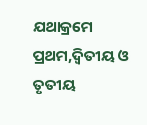ଯଥାକ୍ରମେ ପ୍ରଥମ,ଦ୍ଵିତୀୟ ଓ ତୃତୀୟ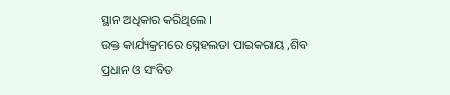ସ୍ଥାନ ଅଧିକାର କରିଥିଲେ ।
ଉକ୍ତ କାର୍ଯ୍ୟକ୍ରମରେ ସ୍ନେହଲତା ପାଇକରାୟ ,ଶିବ ପ୍ରଧାନ ଓ ସଂବିତ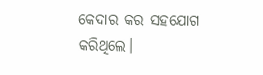କେଦାର କର ସହଯୋଗ କରିଥିଲେ।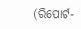(ରିପୋର୍ଟ-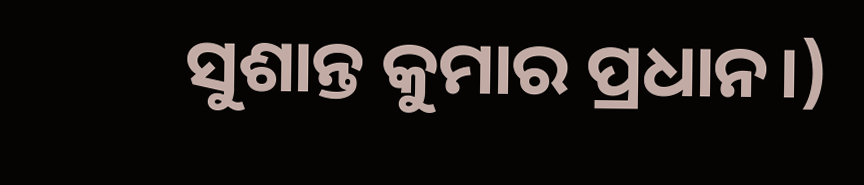ସୁଶାନ୍ତ କୁମାର ପ୍ରଧାନ।)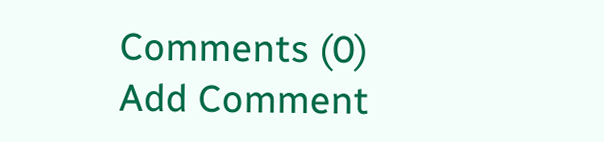Comments (0)
Add Comment